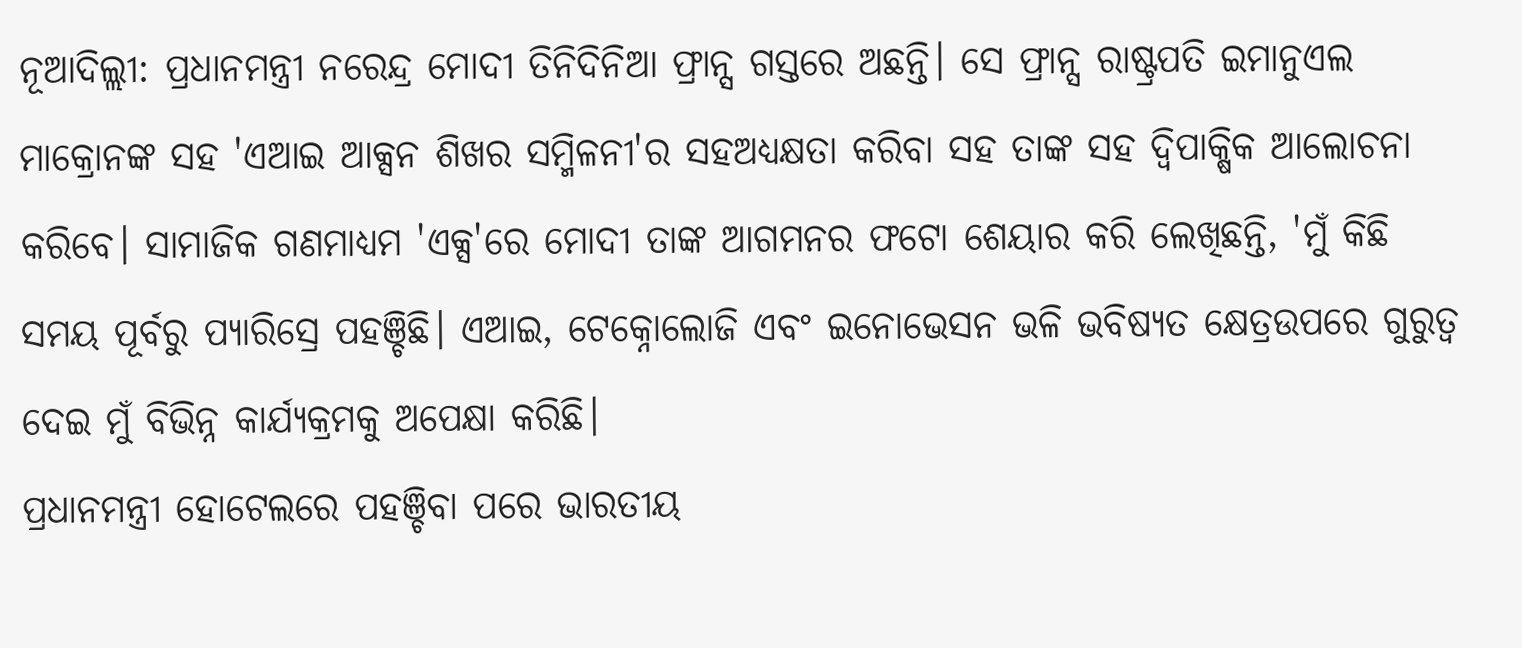ନୂଆଦିଲ୍ଲୀ: ପ୍ରଧାନମନ୍ତ୍ରୀ ନରେନ୍ଦ୍ର ମୋଦୀ ତିନିଦିନିଆ ଫ୍ରାନ୍ସ ଗସ୍ତରେ ଅଛନ୍ତି। ସେ ଫ୍ରାନ୍ସ ରାଷ୍ଟ୍ରପତି ଇମାନୁଏଲ ମାକ୍ରୋନଙ୍କ ସହ 'ଏଆଇ ଆକ୍ସନ ଶିଖର ସମ୍ମିଳନୀ'ର ସହଅଧ୍ୟକ୍ଷତା କରିବା ସହ ତାଙ୍କ ସହ ଦ୍ୱିପାକ୍ଷିକ ଆଲୋଚନା କରିବେ। ସାମାଜିକ ଗଣମାଧ୍ୟମ 'ଏକ୍ସ'ରେ ମୋଦୀ ତାଙ୍କ ଆଗମନର ଫଟୋ ଶେୟାର କରି ଲେଖିଛନ୍ତି, 'ମୁଁ କିଛି ସମୟ ପୂର୍ବରୁ ପ୍ୟାରିସ୍ରେ ପହଞ୍ଚିଛି। ଏଆଇ, ଟେକ୍ନୋଲୋଜି ଏବଂ ଇନୋଭେସନ ଭଳି ଭବିଷ୍ୟତ କ୍ଷେତ୍ରଉପରେ ଗୁରୁତ୍ୱ ଦେଇ ମୁଁ ବିଭିନ୍ନ କାର୍ଯ୍ୟକ୍ରମକୁ ଅପେକ୍ଷା କରିଛି।
ପ୍ରଧାନମନ୍ତ୍ରୀ ହୋଟେଲରେ ପହଞ୍ଚିବା ପରେ ଭାରତୀୟ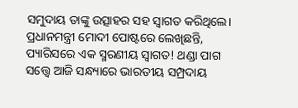ସମୁଦାୟ ତାଙ୍କୁ ଉତ୍ସାହର ସହ ସ୍ୱାଗତ କରିଥିଲେ। ପ୍ରଧାନମନ୍ତ୍ରୀ ମୋଦୀ ପୋଷ୍ଟରେ ଲେଖିଛନ୍ତି, ପ୍ୟାରିସରେ ଏକ ସ୍ମରଣୀୟ ସ୍ୱାଗତ! ଥଣ୍ଡା ପାଗ ସତ୍ତ୍ୱେ ଆଜି ସନ୍ଧ୍ୟାରେ ଭାରତୀୟ ସମ୍ପ୍ରଦାୟ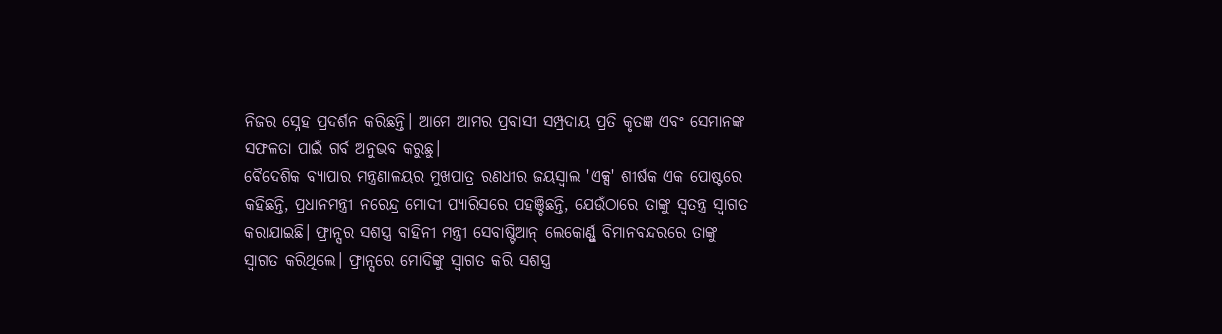ନିଜର ସ୍ନେହ ପ୍ରଦର୍ଶନ କରିଛନ୍ତି। ଆମେ ଆମର ପ୍ରବାସୀ ସମ୍ପ୍ରଦାୟ ପ୍ରତି କୃତଜ୍ଞ ଏବଂ ସେମାନଙ୍କ ସଫଳତା ପାଇଁ ଗର୍ବ ଅନୁଭବ କରୁଛୁ।
ବୈଦେଶିକ ବ୍ୟାପାର ମନ୍ତ୍ରଣାଳୟର ମୁଖପାତ୍ର ରଣଧୀର ଜୟସ୍ୱାଲ 'ଏକ୍ସ' ଶୀର୍ଷକ ଏକ ପୋଷ୍ଟରେ କହିଛନ୍ତି, ପ୍ରଧାନମନ୍ତ୍ରୀ ନରେନ୍ଦ୍ର ମୋଦୀ ପ୍ୟାରିସରେ ପହଞ୍ଚିଛନ୍ତି, ଯେଉଁଠାରେ ତାଙ୍କୁ ସ୍ୱତନ୍ତ୍ର ସ୍ୱାଗତ କରାଯାଇଛି। ଫ୍ରାନ୍ସର ସଶସ୍ତ୍ର ବାହିନୀ ମନ୍ତ୍ରୀ ସେବାଷ୍ଟିଆନ୍ ଲେକୋର୍ଣ୍ଣୁ ବିମାନବନ୍ଦରରେ ତାଙ୍କୁ ସ୍ୱାଗତ କରିଥିଲେ। ଫ୍ରାନ୍ସରେ ମୋଦିଙ୍କୁ ସ୍ୱାଗତ କରି ସଶସ୍ତ୍ର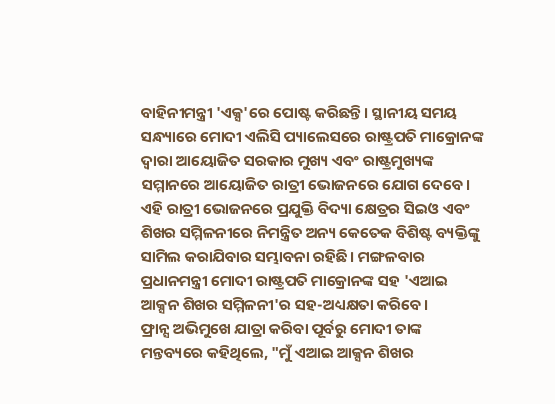ବାହିନୀମନ୍ତ୍ରୀ 'ଏକ୍ସ'ରେ ପୋଷ୍ଟ କରିଛନ୍ତି। ସ୍ଥାନୀୟ ସମୟ ସନ୍ଧ୍ୟାରେ ମୋଦୀ ଏଲିସି ପ୍ୟାଲେସରେ ରାଷ୍ଟ୍ରପତି ମାକ୍ରୋନଙ୍କ ଦ୍ୱାରା ଆୟୋଜିତ ସରକାର ମୁଖ୍ୟ ଏବଂ ରାଷ୍ଟ୍ରମୁଖ୍ୟଙ୍କ ସମ୍ମାନରେ ଆୟୋଜିତ ରାତ୍ରୀ ଭୋଜନରେ ଯୋଗ ଦେବେ।
ଏହି ରାତ୍ରୀ ଭୋଜନରେ ପ୍ରଯୁକ୍ତି ବିଦ୍ୟା କ୍ଷେତ୍ରର ସିଇଓ ଏବଂ ଶିଖର ସମ୍ମିଳନୀରେ ନିମନ୍ତ୍ରିତ ଅନ୍ୟ କେତେକ ବିଶିଷ୍ଟ ବ୍ୟକ୍ତିଙ୍କୁ ସାମିଲ କରାଯିବାର ସମ୍ଭାବନା ରହିଛି। ମଙ୍ଗଳବାର ପ୍ରଧାନମନ୍ତ୍ରୀ ମୋଦୀ ରାଷ୍ଟ୍ରପତି ମାକ୍ରୋନଙ୍କ ସହ 'ଏଆଇ ଆକ୍ସନ ଶିଖର ସମ୍ମିଳନୀ'ର ସହ-ଅଧ୍ୟକ୍ଷତା କରିବେ।
ଫ୍ରାନ୍ସ ଅଭିମୁଖେ ଯାତ୍ରା କରିବା ପୂର୍ବରୁ ମୋଦୀ ତାଙ୍କ ମନ୍ତବ୍ୟରେ କହିଥିଲେ, "ମୁଁ ଏଆଇ ଆକ୍ସନ ଶିଖର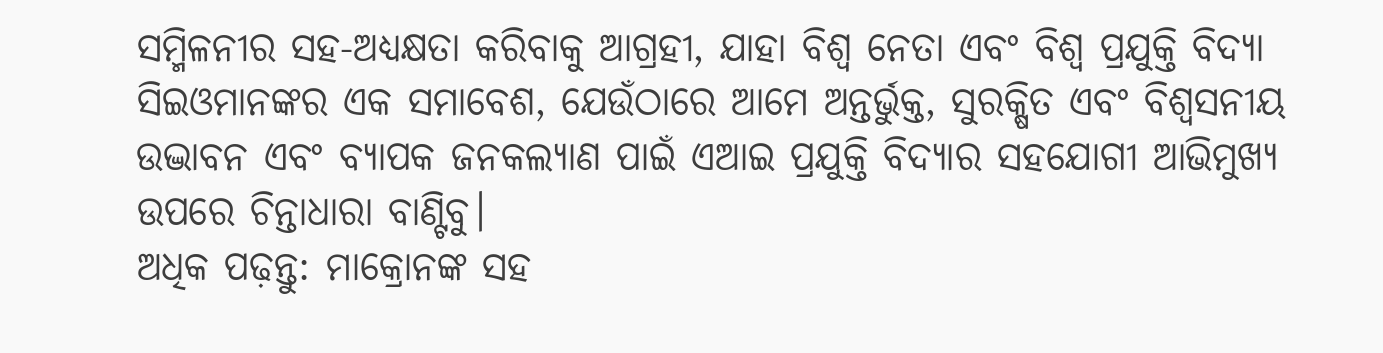ସମ୍ମିଳନୀର ସହ-ଅଧ୍ୟକ୍ଷତା କରିବାକୁ ଆଗ୍ରହୀ, ଯାହା ବିଶ୍ୱ ନେତା ଏବଂ ବିଶ୍ୱ ପ୍ରଯୁକ୍ତି ବିଦ୍ୟା ସିଇଓମାନଙ୍କର ଏକ ସମାବେଶ, ଯେଉଁଠାରେ ଆମେ ଅନ୍ତର୍ଭୁକ୍ତ, ସୁରକ୍ଷିତ ଏବଂ ବିଶ୍ୱସନୀୟ ଉଦ୍ଭାବନ ଏବଂ ବ୍ୟାପକ ଜନକଲ୍ୟାଣ ପାଇଁ ଏଆଇ ପ୍ରଯୁକ୍ତି ବିଦ୍ୟାର ସହଯୋଗୀ ଆଭିମୁଖ୍ୟ ଉପରେ ଚିନ୍ତାଧାରା ବାଣ୍ଟିବୁ।
ଅଧିକ ପଢ଼ନ୍ତୁ: ମାକ୍ରୋନଙ୍କ ସହ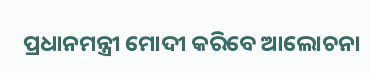ପ୍ରଧାନମନ୍ତ୍ରୀ ମୋଦୀ କରିବେ ଆଲୋଚନା